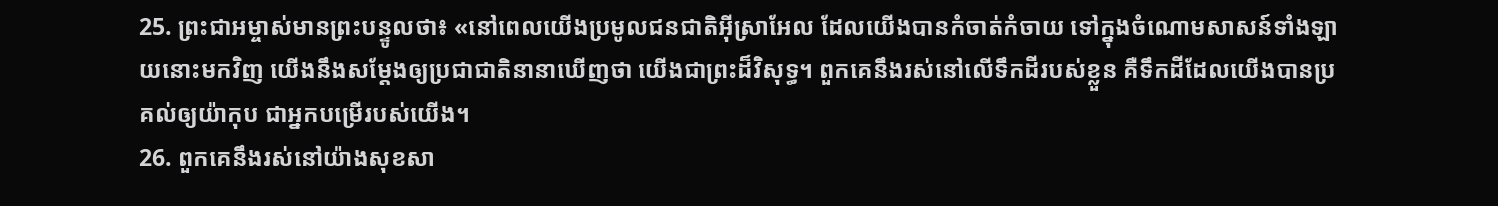25. ព្រះជាអម្ចាស់មានព្រះបន្ទូលថា៖ «នៅពេលយើងប្រមូលជនជាតិអ៊ីស្រាអែល ដែលយើងបានកំចាត់កំចាយ ទៅក្នុងចំណោមសាសន៍ទាំងឡាយនោះមកវិញ យើងនឹងសម្តែងឲ្យប្រជាជាតិនានាឃើញថា យើងជាព្រះដ៏វិសុទ្ធ។ ពួកគេនឹងរស់នៅលើទឹកដីរបស់ខ្លួន គឺទឹកដីដែលយើងបានប្រគល់ឲ្យយ៉ាកុប ជាអ្នកបម្រើរបស់យើង។
26. ពួកគេនឹងរស់នៅយ៉ាងសុខសា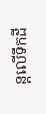ន្តលើទឹកដី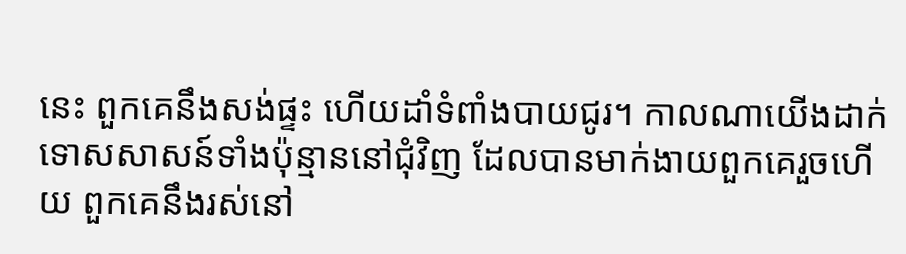នេះ ពួកគេនឹងសង់ផ្ទះ ហើយដាំទំពាំងបាយជូរ។ កាលណាយើងដាក់ទោសសាសន៍ទាំងប៉ុន្មាននៅជុំវិញ ដែលបានមាក់ងាយពួកគេរួចហើយ ពួកគេនឹងរស់នៅ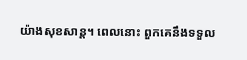យ៉ាងសុខសាន្ត។ ពេលនោះ ពួកគេនឹងទទួល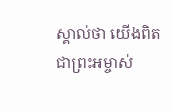ស្គាល់ថា យើងពិតជាព្រះអម្ចាស់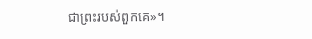ជាព្រះរបស់ពួកគេ»។